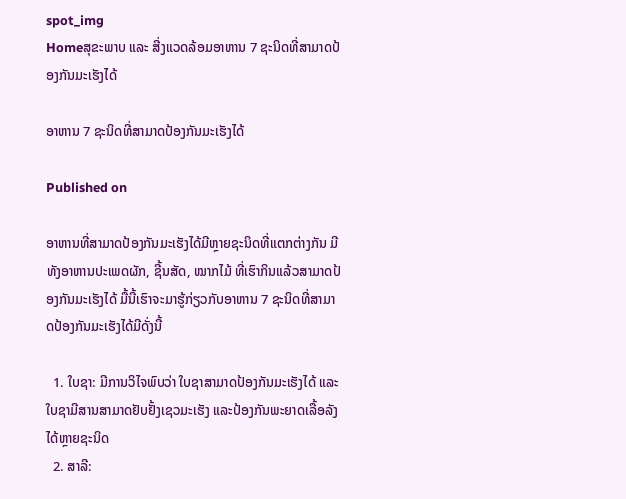spot_img
Homeສຸຂະພາບ ແລະ ສີ່ງແວດລ້ອມອາຫານ 7 ຊະນິດທີ່ສາມາດປ້ອງກັນມະເຮັງໄດ້

ອາຫານ 7 ຊະນິດທີ່ສາມາດປ້ອງກັນມະເຮັງໄດ້

Published on

ອາຫານທີ່ສາມາດປ້ອງກັນມະເຮັງໄດ້ມີຫຼາຍຊະນິດທີ່ແຕກຕ່າງກັນ ມີທັງອາຫານປະເພດຜັກ, ຊີ້ນສັດ, ໝາກໄມ້ ທີ່ເຮົາກິນແລ້ວສາມາດປ້ອງກັນມະເຮັງໄດ້ ມື້ນີ້ເຮົາຈະມາຮູ້ກ່ຽວກັບອາຫານ 7 ຊະນິດທີ່ສາມາດປ້ອງກັນມະເຮັງໄດ້ມີດັ່ງນີ້

  1. ໃບຊາ: ມີການວິໄຈພົບວ່າ ໃບຊາສາມາດປ້ອງກັນມະເຮັງໄດ້ ແລະ ໃບຊາມີສານສາມາດຢັບຢັ້ງເຊວມະເຮັງ ແລະປ້ອງກັນພະຍາດເລື້ອລັງໄດ້ຫຼາຍຊະນິດ
  2. ສາລີ: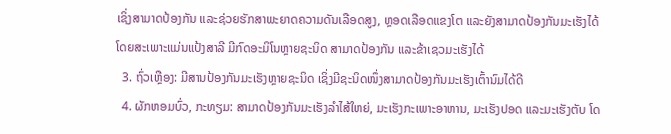ເຊິ່ງສາມາດປ້ອງກັນ ແລະຊ່ວຍຮັກສາພະຍາດຄວາມດັນເລືອດສູງ, ຫຼອດເລືອດແຂງໂຕ ແລະຍັງສາມາດປ້ອງກັນມະເຮັງໄດ້ ໂດຍສະເພາະແມ່ນແປ້ງສາລີ ມີກົດອະມິໂນຫຼາຍຊະນິດ ສາມາດປ້ອງກັນ ແລະຂ້າເຊວມະເຮັງໄດ້
  3. ຖົ່ວເຫຼືອງ: ມີສານປ້ອງກັນມະເຮັງຫຼາຍຊະນິດ ເຊິ່ງມີຊະນິດໜຶ່ງສາມາດປ້ອງກັນມະເຮັງເຕົ້ານົມໄດ້ດີ
  4. ຜັກຫອມບົ່ວ, ກະທຽມ: ສາມາດປ້ອງກັນມະເຮັງລຳໄສ້ໃຫຍ່, ມະເຮັງກະເພາະອາຫານ, ມະເຮັງປອດ ແລະມະເຮັງຕັບ ໂດ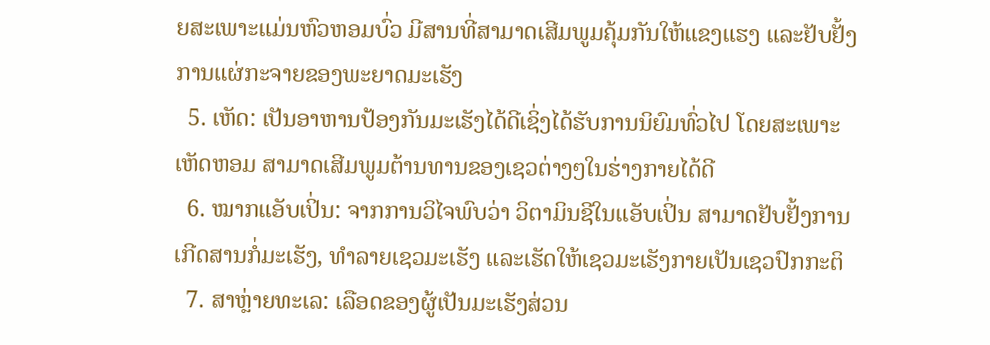ຍສະເພາະແມ່ນຫົວຫອມບົ່ວ ມີສານທີ່ສາມາດເສີມພູມຄຸ້ມກັນໃຫ້ແຂງແຮງ ແລະຢັບຢັ້ງການແຜ່ກະຈາຍຂອງພະຍາດມະເຮັງ
  5. ເຫັດ: ເປັນອາຫານປ້ອງກັນມະເຮັງໄດ້ດີເຊິ່ງໄດ້ຮັບການນິຍົມທົ່ວໄປ ໂດຍສະເພາະເຫັດຫອມ ສາມາດເສີມພູມຕ້ານທານຂອງເຊວຕ່າງໆໃນຮ່າງກາຍໄດ້ດີ
  6. ໝາກແອັບເປິ່ນ: ຈາກການວິໄຈພົບວ່າ ວິຕາມິນຊີໃນແອັບເປິ່ນ ສາມາດຢັບຢັ້ງການເກີດສານກໍ່ມະເຮັງ, ທຳລາຍເຊວມະເຮັງ ແລະເຮັດໃຫ້ເຊວມະເຮັງກາຍເປັນເຊວປົກກະຕິ
  7. ສາຫຼ່າຍທະເລ: ເລືອດຂອງຜູ້ເປັນມະເຮັງສ່ວນ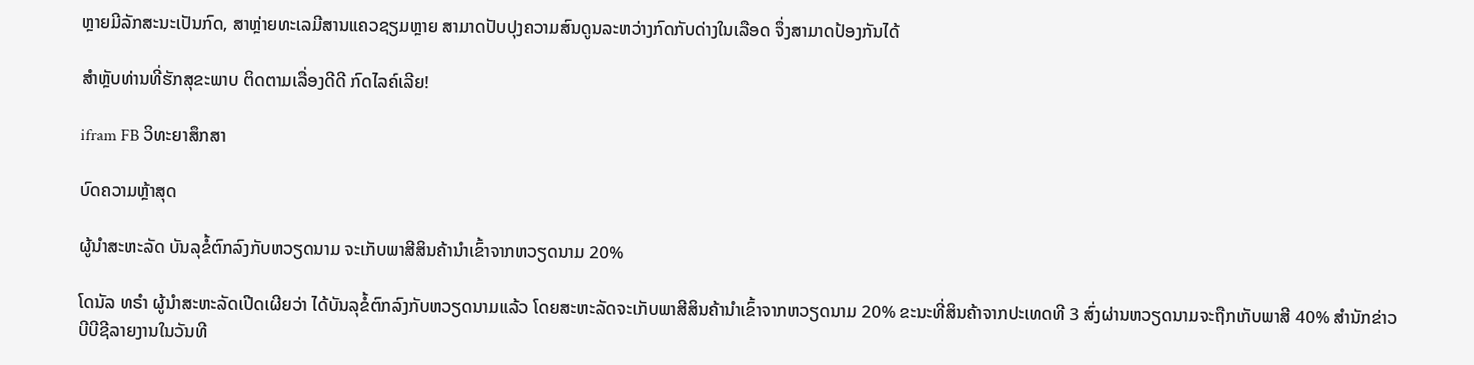ຫຼາຍມີລັກສະນະເປັນກົດ, ສາຫຼ່າຍທະເລມີສານແຄວຊຽມຫຼາຍ ສາມາດປັບປຸງຄວາມສົນດູນລະຫວ່າງກົດກັບດ່າງໃນເລືອດ ຈຶ່ງສາມາດປ້ອງກັນໄດ້

ສຳຫຼັບທ່ານທີ່ຮັກສຸຂະພາບ ຕິດຕາມເລື່ອງດີດີ ກົດໄລຄ໌ເລີຍ!

ifram FB ວິທະຍາສຶກສາ

ບົດຄວາມຫຼ້າສຸດ

ຜູ້ນຳສະຫະລັດ ບັນລຸຂໍ້ຕົກລົງກັບຫວຽດນາມ ຈະເກັບພາສີສິນຄ້ານຳເຂົ້າຈາກຫວຽດນາມ 20%

ໂດນັລ ທຣຳ ຜູ້ນຳສະຫະລັດເປີດເຜີຍວ່າ ໄດ້ບັນລຸຂໍ້ຕົກລົງກັບຫວຽດນາມແລ້ວ ໂດຍສະຫະລັດຈະເກັບພາສີສິນຄ້ານຳເຂົ້າຈາກຫວຽດນາມ 20% ຂະນະທີ່ສິນຄ້າຈາກປະເທດທີ 3 ສົ່ງຜ່ານຫວຽດນາມຈະຖືກເກັບພາສີ 40% ສຳນັກຂ່າວບີບີຊີລາຍງານໃນວັນທີ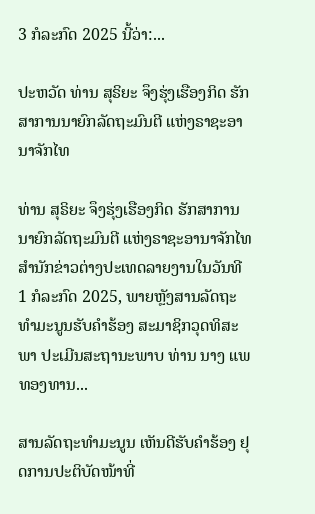3 ກໍລະກົດ 2025 ນີ້ວ່າ:...

ປະຫວັດ ທ່ານ ສຸຣິຍະ ຈຶງຮຸ່ງເຮືອງກິດ ຮັກສາການນາຍົກລັດຖະມົນຕີ ແຫ່ງຣາຊະອານາຈັກໄທ

ທ່ານ ສຸຣິຍະ ຈຶງຮຸ່ງເຮືອງກິດ ຮັກສາການນາຍົກລັດຖະມົນຕີ ແຫ່ງຣາຊະອານາຈັກໄທ ສຳນັກຂ່າວຕ່າງປະເທດລາຍງານໃນວັນທີ 1 ກໍລະກົດ 2025, ພາຍຫຼັງສານລັດຖະທຳມະນູນຮັບຄຳຮ້ອງ ສະມາຊິກວຸດທິສະພາ ປະເມີນສະຖານະພາບ ທ່ານ ນາງ ແພທອງທານ...

ສານລັດຖະທຳມະນູນ ເຫັນດີຮັບຄຳຮ້ອງ ຢຸດການປະຕິບັດໜ້າທີ່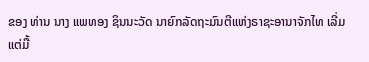ຂອງ ທ່ານ ນາງ ແພທອງ ຊິນນະວັດ ນາຍົກລັດຖະມົນຕີແຫ່ງຣາຊະອານາຈັກໄທ ເລີ່ມແຕ່ມື້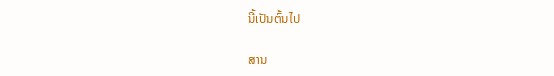ນີ້ເປັນຕົ້ນໄປ

ສານ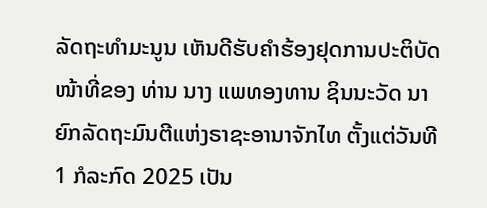ລັດຖະທຳມະນູນ ເຫັນດີຮັບຄຳຮ້ອງຢຸດການປະຕິບັດໜ້າທີ່ຂອງ ທ່ານ ນາງ ແພທອງທານ ຊິນນະວັດ ນາຍົກລັດຖະມົນຕີແຫ່ງຣາຊະອານາຈັກໄທ ຕັ້ງແຕ່ວັນທີ 1 ກໍລະກົດ 2025 ເປັນ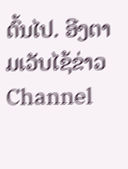ຕົ້ນໄປ. ອີງຕາມເວັບໄຊ້ຂ່າວ Channel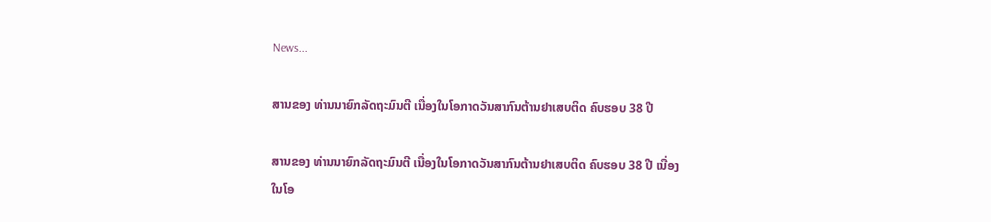News...

ສານຂອງ ທ່ານນາຍົກລັດຖະມົນຕີ ເນື່ອງໃນໂອກາດວັນສາກົນຕ້ານຢາເສບຕິດ ຄົບຮອບ 38 ປີ

ສານຂອງ ທ່ານນາຍົກລັດຖະມົນຕີ ເນື່ອງໃນໂອກາດວັນສາກົນຕ້ານຢາເສບຕິດ ຄົບຮອບ 38 ປີ ເນື່ອງໃນໂອ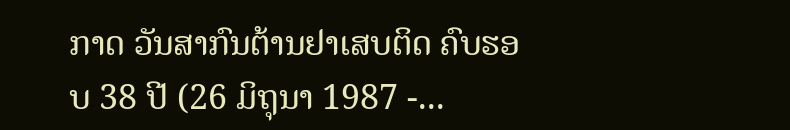ກາດ ວັນສາກົນຕ້ານຢາເສບຕິດ ຄົບຮອບ 38 ປີ (26 ມິຖຸນາ 1987 -...